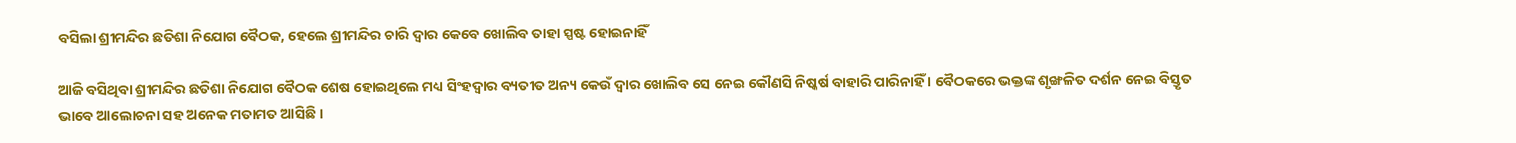ବସିଲା ଶ୍ରୀମନ୍ଦିର ଛତିଶା ନିଯୋଗ ବୈଠକ, ହେଲେ ଶ୍ରୀମନ୍ଦିର ଚାରି ଦ୍ୱାର କେବେ ଖୋଲିବ ତାହା ସ୍ପଷ୍ଟ ହୋଇନାହିଁ

ଆଜି ବସିଥିବା ଶ୍ରୀମନ୍ଦିର ଛତିଶା ନିଯୋଗ ବୈଠକ ଶେଷ ହୋଇଥିଲେ ମଧ୍ୟ ସିଂହଦ୍ୱାର ବ୍ୟତୀତ ଅନ୍ୟ କେଉଁ ଦ୍ୱାର ଖୋଲିବ ସେ ନେଇ କୌଣସି ନିଷ୍କର୍ଷ ବାହାରି ପାରିନାହିଁ । ବୈଠକରେ ଭକ୍ତଙ୍କ ଶୃଙ୍ଖଳିତ ଦର୍ଶନ ନେଇ ବିସ୍ତୃତ ଭାବେ ଆଲୋଚନା ସହ ଅନେକ ମତାମତ ଆସିଛି ।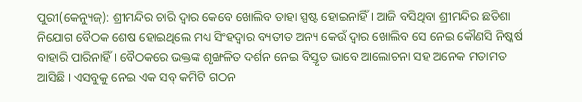ପୁରୀ(କେନ୍ୟୁଜ୍): ଶ୍ରୀମନ୍ଦିର ଚାରି ଦ୍ୱାର କେବେ ଖୋଲିବ ତାହା ସ୍ପଷ୍ଟ ହୋଇନାହିଁ । ଆଜି ବସିଥିବା ଶ୍ରୀମନ୍ଦିର ଛତିଶା ନିଯୋଗ ବୈଠକ ଶେଷ ହୋଇଥିଲେ ମଧ୍ୟ ସିଂହଦ୍ୱାର ବ୍ୟତୀତ ଅନ୍ୟ କେଉଁ ଦ୍ୱାର ଖୋଲିବ ସେ ନେଇ କୌଣସି ନିଷ୍କର୍ଷ ବାହାରି ପାରିନାହିଁ । ବୈଠକରେ ଭକ୍ତଙ୍କ ଶୃଙ୍ଖଳିତ ଦର୍ଶନ ନେଇ ବିସ୍ତୃତ ଭାବେ ଆଲୋଚନା ସହ ଅନେକ ମତାମତ ଆସିଛି । ଏସବୁକୁ ନେଇ ଏକ ସବ୍‌ କମିଟି ଗଠନ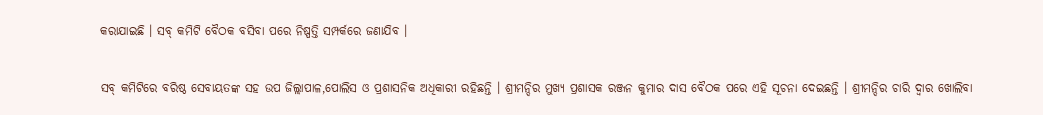କରାଯାଇଛି । ସବ୍‌ କମିଟି ବୈଠକ ବସିବା ପରେ ନିଷ୍ପତ୍ତି ସମ୍ପର୍କରେ ଜଣାଯିବ ।

ସବ୍‌ କମିଟିରେ ବରିଷ୍ଠ ସେବାୟତଙ୍କ ସହ ଉପ ଜିଲ୍ଲାପାଳ,ପୋଲିସ ଓ ପ୍ରଶାସନିକ ଅଧିକାରୀ ରହିଛନ୍ତି । ଶ୍ରୀମନ୍ଦିର ମୁଖ୍ୟ ପ୍ରଶାସକ ରଞ୍ଜନ କୁମାର ଦାସ ବୈଠକ ପରେ ଏହି ସୂଚନା ଦେଇଛନ୍ତି । ଶ୍ରୀମନ୍ଦିର ଚାରି ଦ୍ୱାର ଖୋଲିବା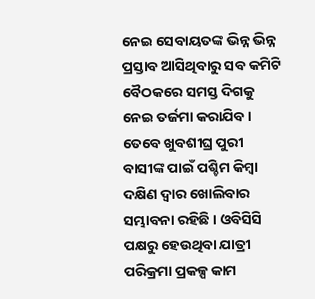ନେଇ ସେବାୟତଙ୍କ ଭିନ୍ନ ଭିନ୍ନ ପ୍ରସ୍ତାବ ଆସିଥିବାରୁ ସବ କମିଟି ବୈଠକରେ ସମସ୍ତ ଦିଗକୁ ନେଇ ତର୍ଜମା କରାଯିବ । ତେବେ ଖୁବଶୀଘ୍ର ପୁରୀ ବାସୀଙ୍କ ପାଇଁ ପଶ୍ଚିମ କିମ୍ବା ଦକ୍ଷିଣ ଦ୍ୱାର ଖୋଲିବାର ସମ୍ଭାବନା ରହିଛି । ଓବିସିସି ପକ୍ଷରୁ ହେଉଥିବା ଯାତ୍ରୀ ପରିକ୍ରମା ପ୍ରକଳ୍ପ କାମ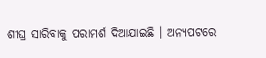ଶୀଘ୍ର ସାରିବାକୁ ପରାମର୍ଶ ଦିଆଯାଇଛି । ଅନ୍ୟପଟରେ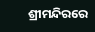ଶ୍ରୀମନ୍ଦିରରେ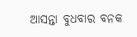ଆସନ୍ତା ବୁଧବାର ବନକ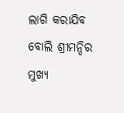ଲାଗି କରାଯିବ ବୋଲି ଶ୍ରୀମନ୍ଦିର ମୁଖ୍ୟ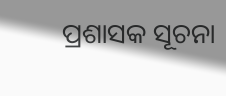ପ୍ରଶାସକ ସୂଚନା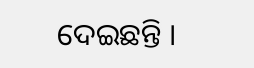ଦେଇଛନ୍ତି ।